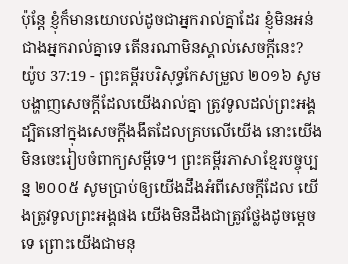ប៉ុន្តែ ខ្ញុំក៏មានយោបល់ដូចជាអ្នករាល់គ្នាដែរ ខ្ញុំមិនអន់ជាងអ្នករាល់គ្នាទេ តើនរណាមិនស្គាល់សេចក្ដីនេះ?
យ៉ូប 37:19 - ព្រះគម្ពីរបរិសុទ្ធកែសម្រួល ២០១៦ សូមបង្ហាញសេចក្ដីដែលយើងរាល់គ្នា ត្រូវទូលដល់ព្រះអង្គ ដ្បិតនៅក្នុងសេចក្ដីងងឹតដែលគ្របលើយើង នោះយើងមិនចេះរៀបចំពាក្យសម្ដីទេ។ ព្រះគម្ពីរភាសាខ្មែរបច្ចុប្បន្ន ២០០៥ សូមប្រាប់ឲ្យយើងដឹងអំពីសេចក្ដីដែល យើងត្រូវទូលព្រះអង្គផង យើងមិនដឹងជាត្រូវថ្លែងដូចម្ដេចទេ ព្រោះយើងជាមនុ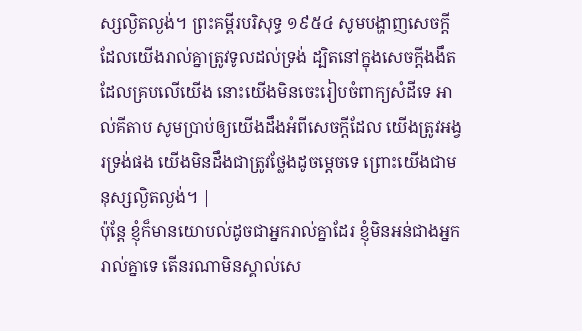ស្សល្ងិតល្ងង់។ ព្រះគម្ពីរបរិសុទ្ធ ១៩៥៤ សូមបង្ហាញសេចក្ដីដែលយើងរាល់គ្នាត្រូវទូលដល់ទ្រង់ ដ្បិតនៅក្នុងសេចក្ដីងងឹតដែលគ្របលើយើង នោះយើងមិនចេះរៀបចំពាក្យសំដីទេ អាល់គីតាប សូមប្រាប់ឲ្យយើងដឹងអំពីសេចក្ដីដែល យើងត្រូវអង្វរទ្រង់ផង យើងមិនដឹងជាត្រូវថ្លែងដូចម្ដេចទេ ព្រោះយើងជាមនុស្សល្ងិតល្ងង់។ |
ប៉ុន្តែ ខ្ញុំក៏មានយោបល់ដូចជាអ្នករាល់គ្នាដែរ ខ្ញុំមិនអន់ជាងអ្នករាល់គ្នាទេ តើនរណាមិនស្គាល់សេ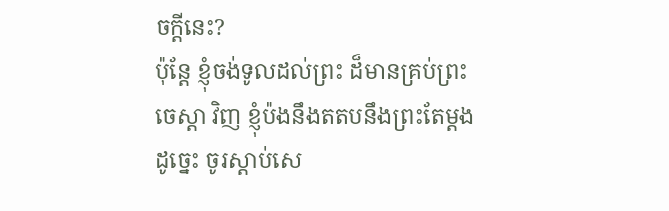ចក្ដីនេះ?
ប៉ុន្តែ ខ្ញុំចង់ទូលដល់ព្រះ ដ៏មានគ្រប់ព្រះចេស្តា វិញ ខ្ញុំប៉ងនឹងតតបនឹងព្រះតែម្តង
ដូច្នេះ ចូរស្តាប់សេ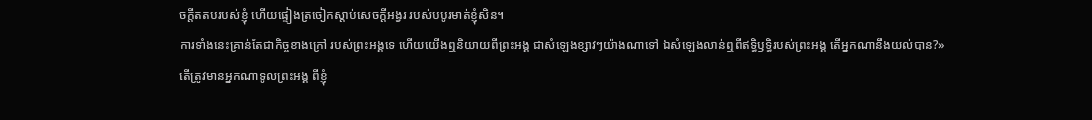ចក្ដីតតបរបស់ខ្ញុំ ហើយផ្ទៀងត្រចៀកស្តាប់សេចក្ដីអង្វរ របស់បបូរមាត់ខ្ញុំសិន។
ការទាំងនេះគ្រាន់តែជាកិច្ចខាងក្រៅ របស់ព្រះអង្គទេ ហើយយើងឮនិយាយពីព្រះអង្គ ជាសំឡេងខ្សាវៗយ៉ាងណាទៅ ឯសំឡេងលាន់ឮពីឥទ្ធិឫទ្ធិរបស់ព្រះអង្គ តើអ្នកណានឹងយល់បាន?»
តើត្រូវមានអ្នកណាទូលព្រះអង្គ ពីខ្ញុំ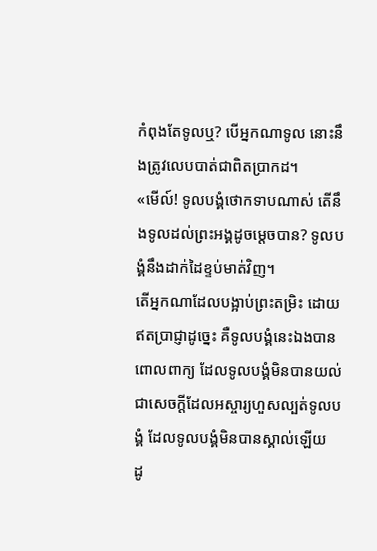កំពុងតែទូលឬ? បើអ្នកណាទូល នោះនឹងត្រូវលេបបាត់ជាពិតប្រាកដ។
«មើល៍! ទូលបង្គំថោកទាបណាស់ តើនឹងទូលដល់ព្រះអង្គដូចម្តេចបាន? ទូលបង្គំនឹងដាក់ដៃខ្ទប់មាត់វិញ។
តើអ្នកណាដែលបង្អាប់ព្រះតម្រិះ ដោយឥតប្រាជ្ញាដូច្នេះ គឺទូលបង្គំនេះឯងបានពោលពាក្យ ដែលទូលបង្គំមិនបានយល់ ជាសេចក្ដីដែលអស្ចារ្យហួសល្បត់ទូលបង្គំ ដែលទូលបង្គំមិនបានស្គាល់ឡើយ
ដូ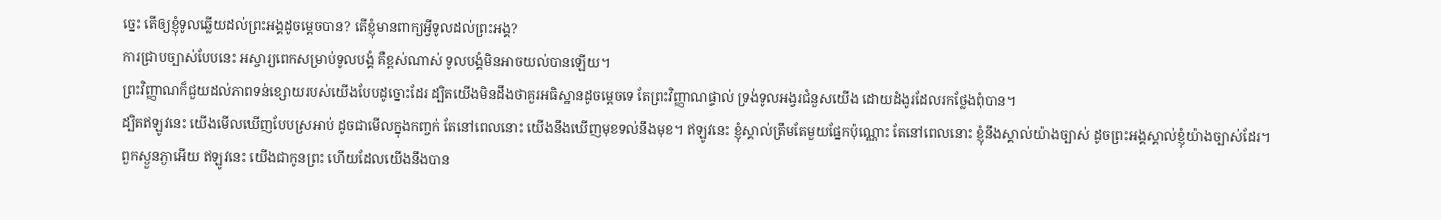ច្នេះ តើឲ្យខ្ញុំទូលឆ្លើយដល់ព្រះអង្គដូចម្ដេចបាន? តើខ្ញុំមានពាក្យអ្វីទូលដល់ព្រះអង្គ?
ការជ្រាបច្បាស់បែបនេះ អស្ចារ្យពេកសម្រាប់ទូលបង្គំ គឺខ្ពស់ណាស់ ទូលបង្គំមិនអាចយល់បានឡើយ។
ព្រះវិញ្ញាណក៏ជួយដល់ភាពទន់ខ្សោយរបស់យើងបែបដូច្នោះដែរ ដ្បិតយើងមិនដឹងថាគួរអធិស្ឋានដូចម្តេចទេ តែព្រះវិញ្ញាណផ្ទាល់ ទ្រង់ទូលអង្វរជំនួសយើង ដោយដំងូរដែលរកថ្លែងពុំបាន។
ដ្បិតឥឡូវនេះ យើងមើលឃើញបែបស្រអាប់ ដូចជាមើលក្នុងកញ្ចក់ តែនៅពេលនោះ យើងនឹងឃើញមុខទល់នឹងមុខ។ ឥឡូវនេះ ខ្ញុំស្គាល់ត្រឹមតែមួយផ្នែកប៉ុណ្ណោះ តែនៅពេលនោះ ខ្ញុំនឹងស្គាល់យ៉ាងច្បាស់ ដូចព្រះអង្គស្គាល់ខ្ញុំយ៉ាងច្បាស់ដែរ។
ពួកស្ងួនភ្ងាអើយ ឥឡូវនេះ យើងជាកូនព្រះ ហើយដែលយើងនឹងបាន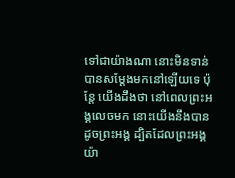ទៅជាយ៉ាងណា នោះមិនទាន់បានសម្តែងមកនៅឡើយទេ ប៉ុន្តែ យើងដឹងថា នៅពេលព្រះអង្គលេចមក នោះយើងនឹងបានដូចព្រះអង្គ ដ្បិតដែលព្រះអង្គយ៉ា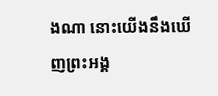ងណា នោះយើងនឹងឃើញព្រះអង្គ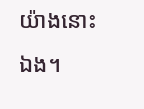យ៉ាងនោះឯង។